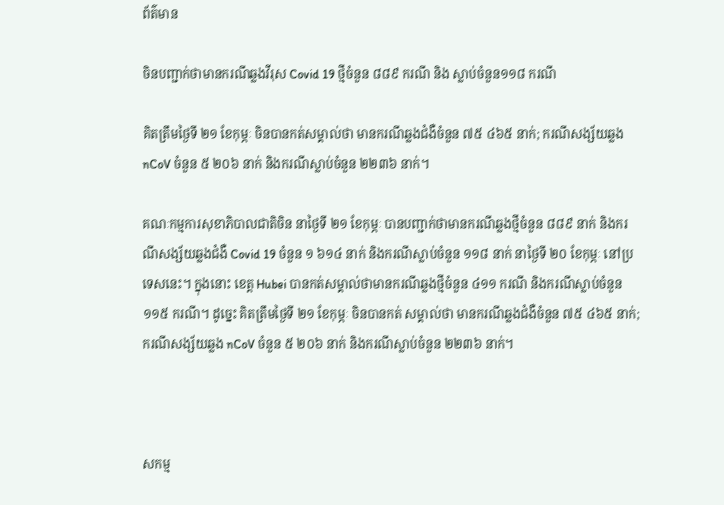ព័ត៌មាន

ចិនបញ្ជាក់ថាមានករណីឆ្លងវីរុស Covid 19 ថ្មីចំនួន ៨៨៩ ករណី និង ស្លាប់ចំនួន១១៨ ករណី

គិតត្រឹមថ្ងៃទី ២១ ខែកុម្ភៈ ចិនបានកត់សម្គាល់ថា មានករណីឆ្លងជំងឺចំនួន ៧៥ ៤៦៥ នាក់; ករណីសង្ស័យឆ្លង nCoV ចំនួន ៥ ២០៦ នាក់ និងករណីស្លាប់ចំនួន ២២៣៦ នាក់។

គណៈកម្មការសុខាភិបាលជាតិចិន នាថ្ងៃទី ២១ ខែកុម្ភៈ បានបញ្ជាក់ថាមានករណីឆ្លងថ្មីចំនួន ៨៨៩ នាក់ និងករណីសង្ស័យឆ្លងជំងឺ Covid 19 ចំនួន ១ ៦១៤ នាក់ និងករណីស្លាប់ចំនួន ១១៨ នាក់ នាថ្ងៃទី ២០ ខែកុម្ភៈ នៅប្រទេសនេះ។ ក្នុងនោះ ខេត្ត Hubei បានកត់សម្គាល់ថាមានករណីឆ្លងថ្មីចំនួន ៤១១ ករណី និងករណីស្លាប់ចំនួន ១១៥ ករណី។ ដូច្នេះ គិតត្រឹមថ្ងៃទី ២១ ខែកុម្ភៈ ចិនបានកត់ សម្គាល់ថា មានករណីឆ្លងជំងឺចំនួន ៧៥ ៤៦៥ នាក់; ករណីសង្ស័យឆ្លង nCoV ចំនួន ៥ ២០៦ នាក់ និងករណីស្លាប់ចំនួន ២២៣៦ នាក់។



សកម្ម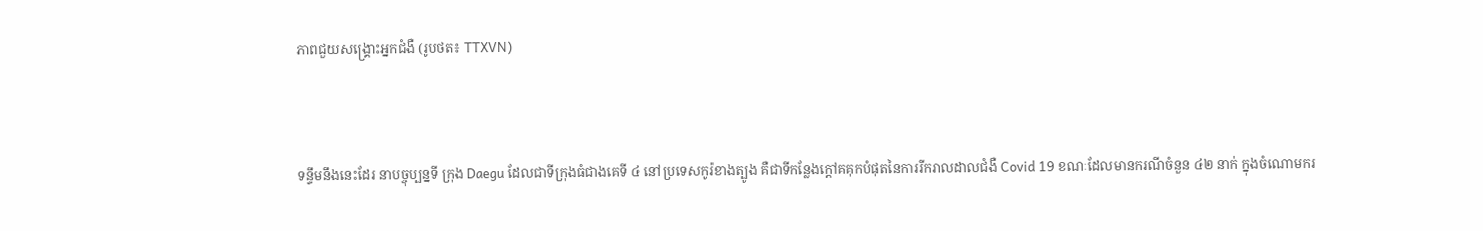ភាពជួយសង្គ្រោះអ្នកជំងឺ (រូបថត៖ TTXVN)



ទន្ទឹមនឹងនេះដែរ នាបច្ចុប្បន្នទី ក្រុង Daegu ដែលជាទីក្រុងធំជាងគេទី ៤ នៅប្រទេសកូរ៉ខាងត្បូង គឺជាទីកន្លែងក្ដៅគគុកបំផុតនៃការរីករាលដាលជំងឺ Covid 19 ខណៈដែលមានករណីចំនួន ៤២ នាក់ ក្នុងចំណោមករ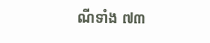ណីទាំង ៧៣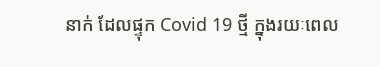នាក់ ដែលផ្ទុក Covid 19 ថ្មី ក្នុងរយៈពេល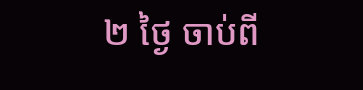២ ថ្ងៃ ចាប់ពី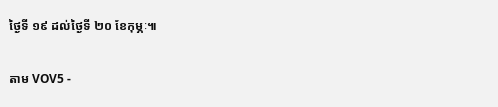ថ្ងៃទី ១៩ ដល់ថ្ងៃទី ២០ ខែកុម្ភៈ៕

តាម VOV5 -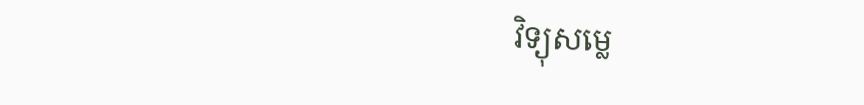វិទ្យុសម្លេ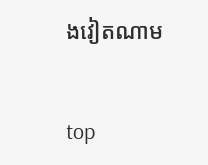ងវៀតណាម


top